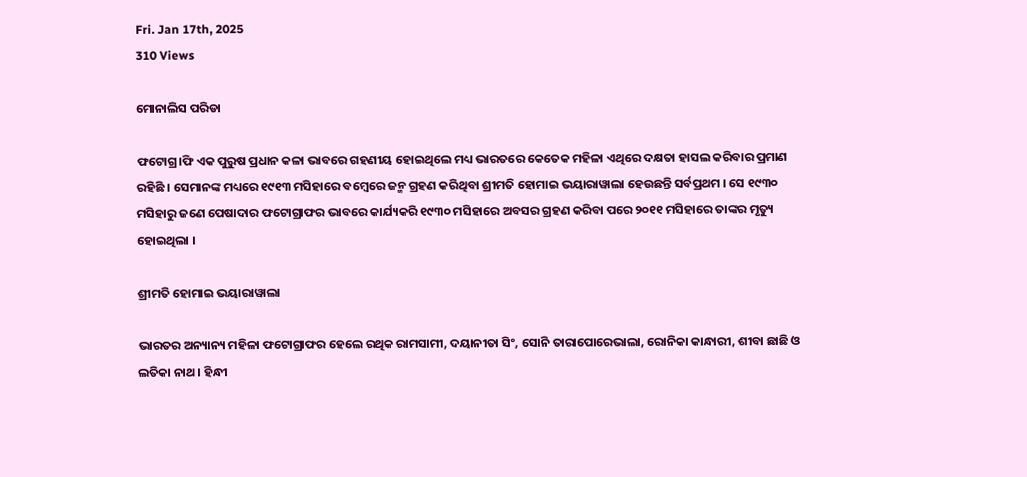Fri. Jan 17th, 2025
310 Views

ମୋନାଲିସ ପରିଡା

ଫଟୋଗ୍ର।ଫି ଏକ ପୁରୁଷ ପ୍ରଧାନ କଳା ଭାବରେ ଗହଣୀୟ ହୋଇଥିଲେ ମଧ୍ୟ ଭାରତରେ କେତେକ ମହିଳା ଏଥିରେ ଦକ୍ଷତା ହାସଲ କରିବାର ପ୍ରମାଣ ରହିଛି । ସେମାନଙ୍କ ମଧ୍ୟରେ ୧୯୧୩ ମସିହାରେ ବମ୍ବେରେ ଜନ୍ମ ଗ୍ରହଣ କରିଥିବା ଶ୍ରୀମତି ହୋମାଇ ଭୟାରାୱାଲା ହେଉଛନ୍ତି ସର୍ବପ୍ରଥମ । ସେ ୧୯୩୦ ମସିହାରୁ ଜଣେ ପେଷାଦାର ଫଟୋଗ୍ରାଫର ଭାବରେ କାର୍ଯ୍ୟକରି ୧୯୩୦ ମସିହାରେ ଅବସର ଗ୍ରହଣ କରିବା ପରେ ୨୦୧୧ ମସିହାରେ ତାଙ୍କର ମୃତ୍ୟୁ ହୋଇଥିଲା ।

ଶ୍ରୀମତି ହୋମାଇ ଭୟାରାୱାଲା

ଭାରତର ଅନ୍ୟାନ୍ୟ ମହିଳା ଫଟୋଗ୍ରାଫର ହେଲେ ରଥିକ ରାମସାମୀ, ଦୟାନୀତା ସିଂ, ସୋନି ତାରାପୋରେଭାଲା, ରୋନିକା କାନ୍ଧାରୀ, ଶୀବା ଛାଛି ଓ ଲତିକା ନାଥ । ହିନ୍ଧୀ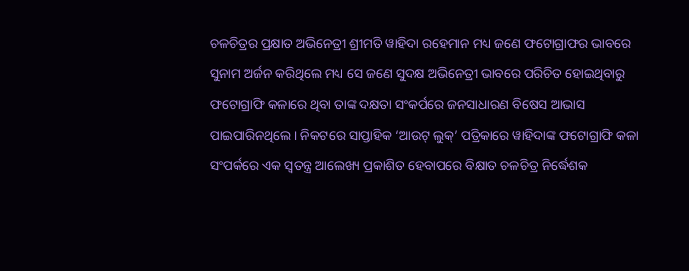ଚଳଚିତ୍ରର ପ୍ରକ୍ଷାତ ଅଭିନେତ୍ରୀ ଶ୍ରୀମତି ୱାହିଦା ରହେମାନ ମଧ୍ୟ ଜଣେ ଫଟୋଗ୍ରାଫର ଭାବରେ ସୁନାମ ଅର୍ଜନ କରିଥିଲେ ମଧ୍ୟ ସେ ଜଣେ ସୁଦକ୍ଷ ଅଭିନେତ୍ରୀ ଭାବରେ ପରିଚିତ ହୋଇଥିବାରୁ ଫଟୋଗ୍ରାଫି କଳାରେ ଥିବା ତାଙ୍କ ଦକ୍ଷତା ସଂକର୍ପରେ ଜନସାଧାରଣ ବିଷେସ ଆଭାସ ପାଇପାରିନଥିଲେ । ନିକଟରେ ସାପ୍ତାହିକ ‘ଆଉଟ୍ ଲୁକ୍‌’ ପତ୍ରିକାରେ ୱାହିଦାଙ୍କ ଫଟୋଗ୍ରାଫି କଳା ସଂପର୍କରେ ଏକ ସ୍ୱତନ୍ତ୍ର ଆଲେଖ୍ୟ ପ୍ରକାଶିତ ହେବାପରେ ବିକ୍ଷାତ ଚଳଚିତ୍ର ନିର୍ଦ୍ଧେଶକ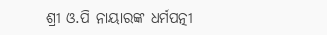ଶ୍ରୀ ଓ.ପି ନାୟାରଙ୍କ ଧର୍ମପତ୍ନୀ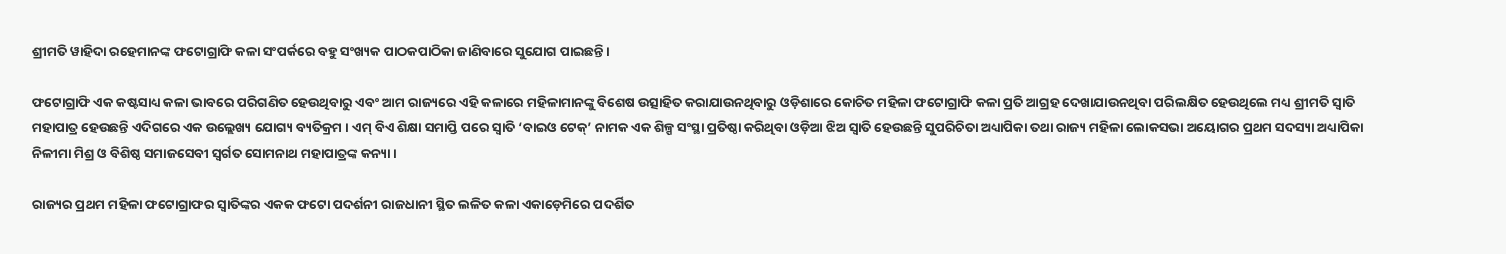ଶ୍ରୀମତି ୱାହିଦା ରହେମାନଙ୍କ ଫଟୋଗ୍ରାଫି କଳା ସଂପର୍କରେ ବହୁ ସଂଖ୍ୟକ ପାଠକପାଠିକା ଜାଣିବାରେ ସୁଯୋଗ ପାଇଛନ୍ତି ।

ଫଟୋଗ୍ରାଫି ଏକ କଷ୍ଟସାଧ୍ୟ କଳା ଭାବରେ ପରିଗଣିତ ହେଉଥିବାରୁ ଏବଂ ଆମ ରାଜ୍ୟରେ ଏହି କଳାରେ ମହିଳାମାନଙ୍କୁ ବିଶେଷ ଉତ୍ସାହିତ କରାଯାଉନଥିବାରୁ ଓଡ଼ିଶାରେ କୋଚିତ ମହିଳା ଫଟୋଗ୍ରାଫି କଳା ପ୍ରତି ଆଗ୍ରହ ଦେଖାଯାଉନଥିବା ପରିଲକ୍ଷିତ ହେଉଥିଲେ ମଧ୍ୟ ଶ୍ରୀମତି ସ୍ୱାତି ମହାପାତ୍ର ହେଉଛନ୍ତି ଏଦିଗରେ ଏକ ଉଲ୍ଲେଖ୍ୟ ଯୋଗ୍ୟ ବ୍ୟତିକ୍ରମ । ଏମ୍ ବିଏ ଶିକ୍ଷା ସମାପ୍ତି ପରେ ସ୍ୱାତି ‘ବାଇଓ ଟେକ୍‌’ ନାମକ ଏକ ଶିଳ୍ପ ସଂସ୍ଥା ପ୍ରତିଷ୍ଠା କରିଥିବା ଓଡ଼ିଆ ଝିଅ ସ୍ୱାତି ହେଉଛନ୍ତି ସୁପରିଚିତା ଅଧ୍ୟାପିକା ତଥା ରାଜ୍ୟ ମହିଳା ଲୋକସଭା ଅୟୋଗର ପ୍ରଥମ ସଦସ୍ୟା ଅଧ୍ୟାପିକା ନିଳୀମା ମିଶ୍ର ଓ ବିଶିଷ୍ଠ ସମାଜସେବୀ ସ୍ୱର୍ଗତ ସୋମନାଥ ମହାପାତ୍ରଙ୍କ କନ୍ୟା ।

ରାଜ୍ୟର ପ୍ରଥମ ମହିଳା ଫଟୋଗ୍ରାଫର ସ୍ୱାତିଙ୍କର ଏକକ ଫଟୋ ପଦର୍ଶନୀ ରାଜଧାନୀ ସ୍ଥିତ ଲଳିତ କଳା ଏକାଡ଼େମିରେ ପଦର୍ଶିତ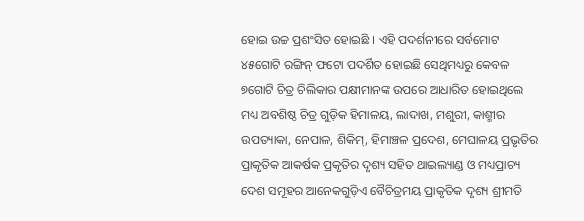ହୋଇ ଉଚ୍ଚ ପ୍ରଶଂସିତ ହୋଇଛି । ଏହି ପଦର୍ଶନୀରେ ସର୍ବମୋଟ ୪୫ଗୋଟି ରଙ୍ଗିନ୍ ଫଟୋ ପଦର୍ଶିତ ହୋଇଛି ସେଥିମଧ୍ୟରୁ କେବଳ ୭ଗୋଟି ଚିତ୍ର ଚିଲିକାର ପକ୍ଷୀମାନଙ୍କ ଉପରେ ଆଧାରିତ ହୋଇଥିଲେ ମଧ୍ୟ ଅବଶିଷ୍ଠ ଚିତ୍ର ଗୁଡ଼ିକ ହିମାଳୟ, ଲାଦାଖ, ମଶୁରୀ, କାଶ୍ମୀର ଉପତ୍ୟାକା, ନେପାଳ, ଶିକିମ୍‌, ହିମାଞ୍ଚଳ ପ୍ରଦେଶ, ମେଘାଳୟ ପ୍ରଭୃତିର ପ୍ରାକୃତିକ ଆକର୍ଷକ ପ୍ରକୃତିର ଦୃଶ୍ୟ ସହିତ ଥାଇଲ୍ୟାଣ୍ଡ ଓ ମଧ୍ୟପ୍ରାଚ୍ୟ ଦେଶ ସମୂହର ଆନେକଗୁଡ଼ିଏ ବୈଚିତ୍ରମୟ ପ୍ରାକୃତିକ ଦୃଶ୍ୟ ଶ୍ରୀମତି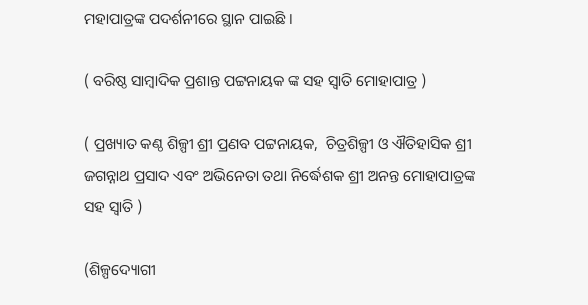ମହାପାତ୍ରଙ୍କ ପଦର୍ଶନୀରେ ସ୍ଥାନ ପାଇଛି ।

( ବରିଷ୍ଠ ସାମ୍ବାଦିକ ପ୍ରଶାନ୍ତ ପଟ୍ଟନାୟକ ଙ୍କ ସହ ସ୍ଵାତି ମୋହାପାତ୍ର )

( ପ୍ରଖ୍ୟାତ କଣ୍ଠ ଶିଳ୍ପୀ ଶ୍ରୀ ପ୍ରଣବ ପଟ୍ଟନାୟକ,  ଚିତ୍ରଶିଳ୍ପୀ ଓ ଐତିହାସିକ ଶ୍ରୀ ଜଗନ୍ନାଥ ପ୍ରସାଦ ଏବଂ ଅଭିନେତା ତଥା ନିର୍ଦ୍ଧେଶକ ଶ୍ରୀ ଅନନ୍ତ ମୋହାପାତ୍ରଙ୍କ ସହ ସ୍ଵାତି )

(ଶିଳ୍ପଦ୍ୟୋଗୀ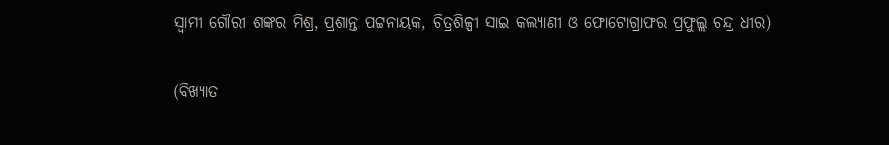ସ୍ଵାମୀ ଗୌରୀ ଶଙ୍କର ମିଶ୍ର, ପ୍ରଶାନ୍ତ ପଟ୍ଟନାୟକ, ଚିତ୍ରଶିଳ୍ପୀ ସାଇ କଲ୍ୟାଣୀ ଓ ଫୋଟୋଗ୍ରାଫର ପ୍ରଫୁଲ୍ଲ ଚନ୍ଦ୍ର ଧୀର)

(ବିଖ୍ୟାତ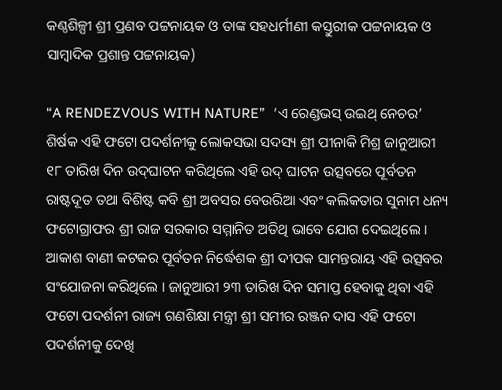କଣ୍ଠଶିଳ୍ପୀ ଶ୍ରୀ ପ୍ରଣବ ପଟ୍ଟନାୟକ ଓ ତାଙ୍କ ସହଧର୍ମୀଣୀ କସ୍ତୁରୀକ ପଟ୍ଟନାୟକ ଓ ସାମ୍ବାଦିକ ପ୍ରଶାନ୍ତ ପଟ୍ଟନାୟକ)

“A RENDEZVOUS WITH NATURE”  ‘ଏ ରେଣ୍ଡଭସ୍ ଉଇଥ୍ ନେଚର’ ଶିର୍ଷକ ଏହି ଫଟୋ ପଦର୍ଶନୀକୁ ଲୋକସଭା ସଦସ୍ୟ ଶ୍ରୀ ପୀନାକି ମିଶ୍ର ଜାନୁଆରୀ ୧୮ ତାରିଖ ଦିନ ଉଦ୍‌ଘାଟନ କରିଥିଲେ ଏହି ଉଦ୍ ଘାଟନ ଉତ୍ସବରେ ପୂର୍ବତନ ରାଷ୍ଟଦୂତ ତଥା ବିଶିଷ୍ଟ କବି ଶ୍ରୀ ଅବସର ବେଉରିଆ ଏବଂ କଲିକତାର ସୁନାମ ଧନ୍ୟ ଫଟୋଗ୍ରାଫର ଶ୍ରୀ ରାଜ ସରକାର ସମ୍ମାନିତ ଅତିଥି ଭାବେ ଯୋଗ ଦେଇଥିଲେ । ଆକାଶ ବାଣୀ କଟକର ପୂର୍ବତନ ନିର୍ଦ୍ଧେଶକ ଶ୍ରୀ ଦୀପକ ସାମନ୍ତରାୟ ଏହି ଉତ୍ସବର ସଂଯୋଜନା କରିଥିଲେ । ଜାନୁଆରୀ ୨୩ ତାରିଖ ଦିନ ସମାପ୍ତ ହେବାକୁ ଥିବା ଏହି ଫଟୋ ପଦର୍ଶନୀ ରାଜ୍ୟ ଗଣଶିକ୍ଷା ମନ୍ତ୍ରୀ ଶ୍ରୀ ସମୀର ରଞ୍ଜନ ଦାସ ଏହି ଫଟୋ ପଦର୍ଶନୀକୁ ଦେଖି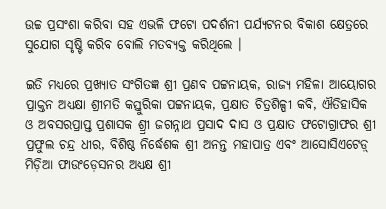ଉଚ୍ଚ ପ୍ରସଂଶା କରିବା ସହ ଏଭଳି ଫଟୋ ପଦର୍ଶନୀ ପର୍ଯ୍ୟଟନର ବିକାଶ କ୍ଷେତ୍ରରେ ସୁଯୋଗ ସୃଷ୍ଟି କରିବ ବୋଲି ମତବ୍ୟକ୍ତ କରିଥିଲେ ।

ଇତି ମଧ୍ୟରେ ପ୍ରଖ୍ୟାତ ସଂଗିତଜ୍ଞ ଶ୍ରୀ ପ୍ରଣବ ପଟ୍ଟନାୟକ, ରାଜ୍ୟ ମହିଳା ଆୟୋଗର ପ୍ରାକ୍ତନ ଅଧ୍ୟକ୍ଷା ଶ୍ରୀମତି କସ୍ତୁରିକା ପଟ୍ଟନାୟକ, ପ୍ରକ୍ଷାତ ଚିତ୍ରଶିଳ୍ପୀ କବି, ଐତିହାସିକ ଓ ଅବସରପ୍ରାପ୍ତ ପ୍ରଶାସକ ଶ୍ର୍ରୀ ଜଗନ୍ନାଥ ପ୍ରସାଦ ଦାସ ଓ ପ୍ରକ୍ଷାତ ଫଟୋଗ୍ରାଫର ଶ୍ରୀ ପ୍ରଫୁଲ ଚନ୍ଦ୍ର ଧୀର, ବିଶିଷ୍ଠ ନିର୍ଦ୍ଧେଶକ ଶ୍ରୀ ଅନନ୍ତ ମହାପାତ୍ର ଏବଂ ଆସୋସିଏଟେଡ଼୍ ମିଡ଼ିଆ ଫାଉଂଡ଼େସନର ଅଧ୍ୟକ୍ଷ ଶ୍ରୀ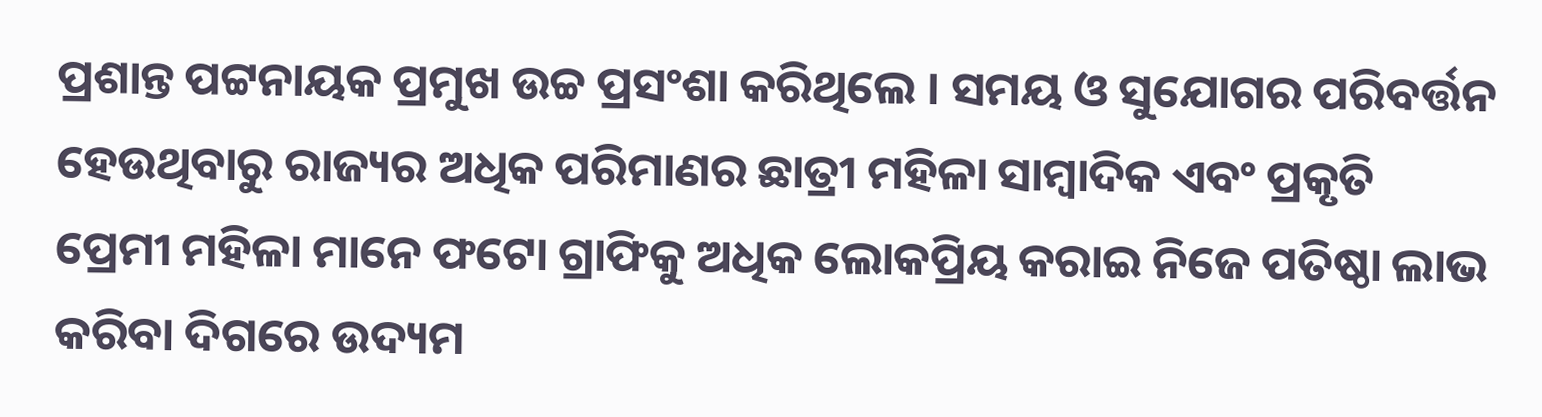ପ୍ରଶାନ୍ତ ପଟ୍ଟନାୟକ ପ୍ରମୁଖ ଉଚ୍ଚ ପ୍ରସଂଶା କରିଥିଲେ । ସମୟ ଓ ସୁଯୋଗର ପରିବର୍ତ୍ତନ ହେଉଥିବାରୁ ରାଜ୍ୟର ଅଧିକ ପରିମାଣର ଛାତ୍ରୀ ମହିଳା ସାମ୍ବାଦିକ ଏବଂ ପ୍ରକୃତି ପ୍ରେମୀ ମହିଳା ମାନେ ଫଟୋ ଗ୍ରାଫିକୁ ଅଧିକ ଲୋକପ୍ରିୟ କରାଇ ନିଜେ ପତିଷ୍ଠା ଲାଭ କରିବା ଦିଗରେ ଉଦ୍ୟମ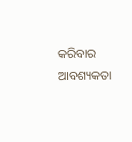କରିବାର ଆବଶ୍ୟକତା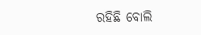ରହିଛି ବୋଲି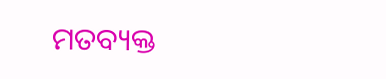ମତବ୍ୟକ୍ତ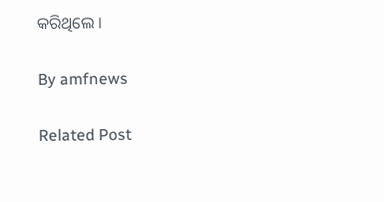କରିଥିଲେ ।

By amfnews

Related Post